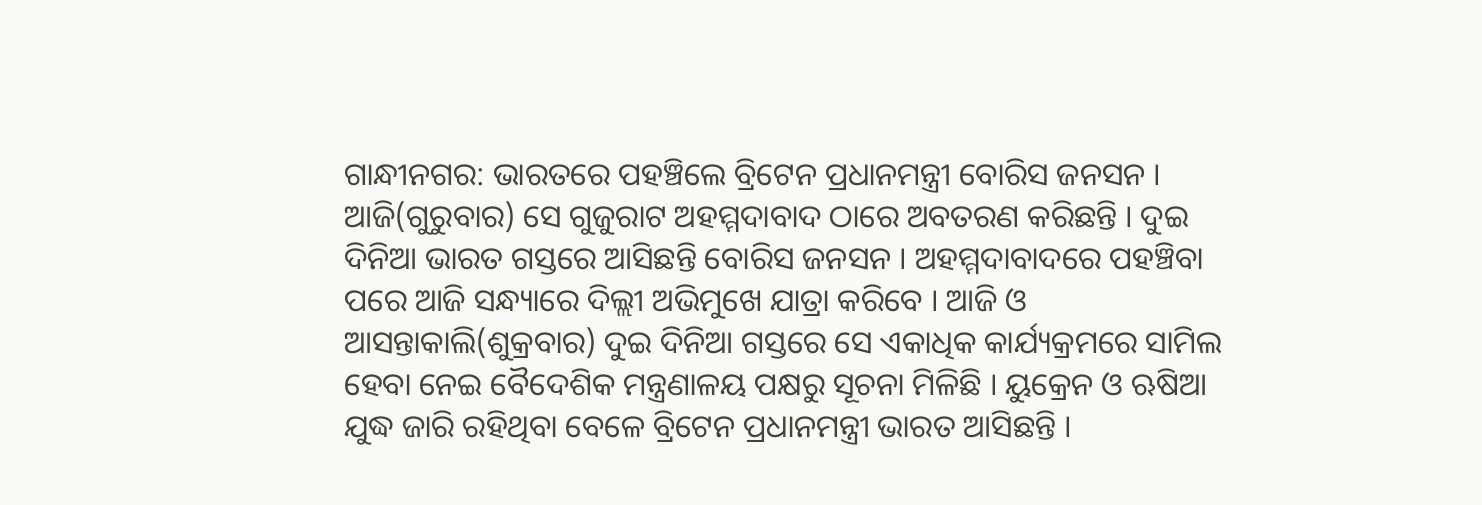ଗାନ୍ଧୀନଗର: ଭାରତରେ ପହଞ୍ଚିଲେ ବ୍ରିଟେନ ପ୍ରଧାନମନ୍ତ୍ରୀ ବୋରିସ ଜନସନ । ଆଜି(ଗୁରୁବାର) ସେ ଗୁଜୁରାଟ ଅହମ୍ମଦାବାଦ ଠାରେ ଅବତରଣ କରିଛନ୍ତି । ଦୁଇ ଦିନିଆ ଭାରତ ଗସ୍ତରେ ଆସିଛନ୍ତି ବୋରିସ ଜନସନ । ଅହମ୍ମଦାବାଦରେ ପହଞ୍ଚିବା ପରେ ଆଜି ସନ୍ଧ୍ୟାରେ ଦିଲ୍ଲୀ ଅଭିମୁଖେ ଯାତ୍ରା କରିବେ । ଆଜି ଓ ଆସନ୍ତାକାଲି(ଶୁକ୍ରବାର) ଦୁଇ ଦିନିଆ ଗସ୍ତରେ ସେ ଏକାଧିକ କାର୍ଯ୍ୟକ୍ରମରେ ସାମିଲ ହେବା ନେଇ ବୈଦେଶିକ ମନ୍ତ୍ରଣାଳୟ ପକ୍ଷରୁ ସୂଚନା ମିଳିଛି । ୟୁକ୍ରେନ ଓ ଋଷିଆ ଯୁଦ୍ଧ ଜାରି ରହିଥିବା ବେଳେ ବ୍ରିଟେନ ପ୍ରଧାନମନ୍ତ୍ରୀ ଭାରତ ଆସିଛନ୍ତି ।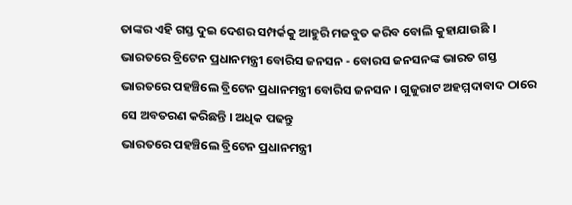ତାଙ୍କର ଏହି ଗସ୍ତ ଦୁଇ ଦେଶର ସମ୍ପର୍କକୁ ଆହୁରି ମଜବୁତ କରିବ ବୋଲି କୁହାଯାଉଛି ।
ଭାରତରେ ବ୍ରିଟେନ ପ୍ରଧାନମନ୍ତ୍ରୀ ବୋରିସ ଜନସନ - ବୋରସ ଜନସନଙ୍କ ଭାରତ ଗସ୍ତ
ଭାରତରେ ପହଞ୍ଚିଲେ ବ୍ରିଟେନ ପ୍ରଧାନମନ୍ତ୍ରୀ ବୋରିସ ଜନସନ । ଗୁଜୁରାଟ ଅହମ୍ମଦାବାଦ ଠାରେ ସେ ଅବତରଣ କରିଛନ୍ତି । ଅଧିକ ପଢନ୍ତୁ
ଭାରତରେ ପହଞ୍ଚିଲେ ବ୍ରିଟେନ ପ୍ରଧାନମନ୍ତ୍ରୀ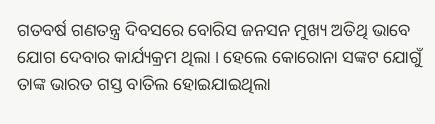ଗତବର୍ଷ ଗଣତନ୍ତ୍ର ଦିବସରେ ବୋରିସ ଜନସନ ମୁଖ୍ୟ ଅତିଥି ଭାବେ ଯୋଗ ଦେବାର କାର୍ଯ୍ୟକ୍ରମ ଥିଲା । ହେଲେ କୋରୋନା ସଙ୍କଟ ଯୋଗୁଁ ତାଙ୍କ ଭାରତ ଗସ୍ତ ବାତିଲ ହୋଇଯାଇଥିଲା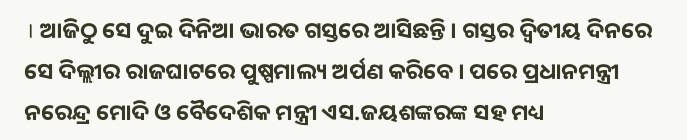। ଆଜିଠୁ ସେ ଦୁଇ ଦିନିଆ ଭାରତ ଗସ୍ତରେ ଆସିଛନ୍ତି । ଗସ୍ତର ଦ୍ବିତୀୟ ଦିନରେ ସେ ଦିଲ୍ଲୀର ରାଜଘାଟରେ ପୁଷ୍ପମାଲ୍ୟ ଅର୍ପଣ କରିବେ । ପରେ ପ୍ରଧାନମନ୍ତ୍ରୀ ନରେନ୍ଦ୍ର ମୋଦି ଓ ବୈଦେଶିକ ମନ୍ତ୍ରୀ ଏସ.ଜୟଶଙ୍କରଙ୍କ ସହ ମଧ୍ୟ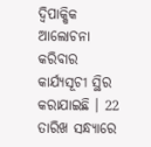ଦ୍ବିପାକ୍ଷିକ ଆଲୋଚନା କରିବାର କାର୍ଯ୍ୟସୂଚୀ ସ୍ଥିର କରାଯାଇଛି । 22 ତାରିଖ ସନ୍ଧ୍ୟାରେ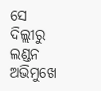ସେ ଦିଲ୍ଲୀରୁ ଲଣ୍ଡନ ଅଭିମୁଖେ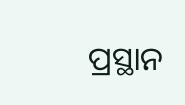ପ୍ରସ୍ଥାନ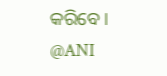କରିବେ ।
@ANI